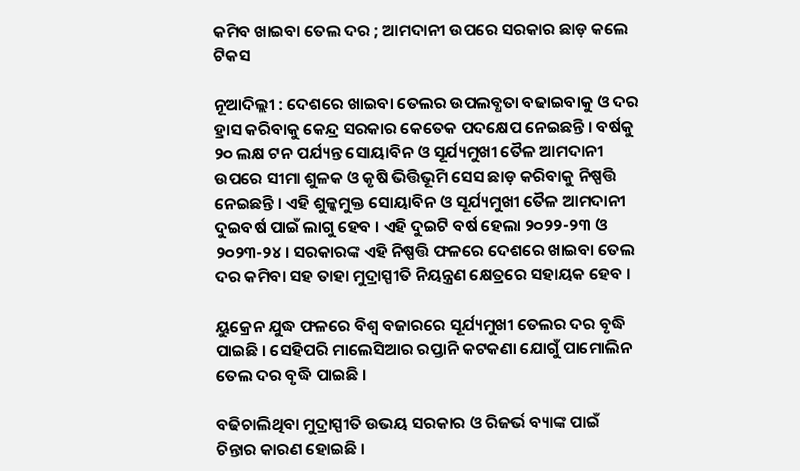କମିବ ଖାଇବା ତେଲ ଦର ; ଆମଦାନୀ ଉପରେ ସରକାର ଛାଡ଼ କଲେ ଟିକସ

ନୂଆଦିଲ୍ଲୀ : ଦେଶରେ ଖାଇବା ତେଲର ଉପଲବ୍ଧତା ବଢାଇବାକୁ ଓ ଦର ହ୍ରାସ କରିବାକୁ କେନ୍ଦ୍ର ସରକାର କେତେକ ପଦକ୍ଷେପ ନେଇଛନ୍ତି । ବର୍ଷକୁ ୨୦ ଲକ୍ଷ ଟନ ପର୍ଯ୍ୟନ୍ତ ସୋୟାବିନ ଓ ସୂର୍ଯ୍ୟମୁଖୀ ତୈଳ ଆମଦାନୀ ଉପରେ ସୀମା ଶୁଳକ ଓ କୃଷି ଭିତ୍ତିଭୂମି ସେସ ଛାଡ଼ କରିବାକୁ ନିଷ୍ପତ୍ତି ନେଇଛନ୍ତି । ଏହି ଶୁଳ୍କମୁକ୍ତ ସୋୟାବିନ ଓ ସୂର୍ଯ୍ୟମୁଖୀ ତୈଳ ଆମଦାନୀ ଦୁଇବର୍ଷ ପାଇଁ ଲାଗୁ ହେବ । ଏହି ଦୁଇଟି ବର୍ଷ ହେଲା ୨୦୨୨-୨୩ ଓ ୨୦୨୩-୨୪ । ସରକାରଙ୍କ ଏହି ନିଷ୍ପତ୍ତି ଫଳରେ ଦେଶରେ ଖାଇବା ତେଲ ଦର କମିବା ସହ ତାହା ମୁଦ୍ରାସ୍ପୀତି ନିୟନ୍ତ୍ରଣ କ୍ଷେତ୍ରରେ ସହାୟକ ହେବ ।

ୟୁକ୍ରେନ ଯୁଦ୍ଧ ଫଳରେ ବିଶ୍ବ ବଜାରରେ ସୂର୍ଯ୍ୟମୁଖୀ ତେଲର ଦର ବୃଦ୍ଧି ପାଇଛି । ସେହିପରି ମାଲେସିଆର ରପ୍ତାନି କଟକଣା ଯୋଗୁଁ ପାମୋଲିନ ତେଲ ଦର ବୃଦ୍ଧି ପାଇଛି ।

ବଢିଚାଲିଥିବା ମୁଦ୍ରାସ୍ପୀତି ଉଭୟ ସରକାର ଓ ରିଜର୍ଭ ବ୍ୟାଙ୍କ ପାଇଁ ଚିନ୍ତାର କାରଣ ହୋଇଛି ।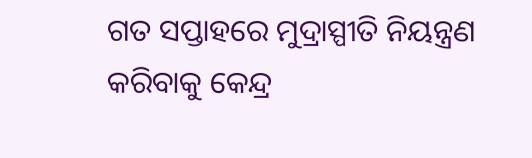ଗତ ସପ୍ତାହରେ ମୁଦ୍ରାସ୍ପୀତି ନିୟନ୍ତ୍ରଣ କରିବାକୁ କେନ୍ଦ୍ର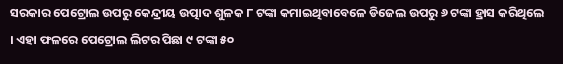ସରକାର ପେଟ୍ରୋଲ ଉପରୁ କେନ୍ଦ୍ରୀୟ ଉତ୍ପାଦ ଶୁଳକ ୮ ଟଙ୍କା କମାଇଥିବାବେଳେ ଡିଜେଲ ଉପରୁ ୬ ଟଙ୍କା ହ୍ରାସ କରିଥିଲେ । ଏହା ଫଳରେ ପେଟ୍ରୋଲ ଲିଟର ପିଛା ୯ ଟଙ୍କା ୫୦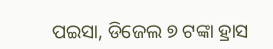ପଇସା, ଡିଜେଲ ୭ ଟଙ୍କା ହ୍ରାସ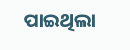ପାଇଥିଲା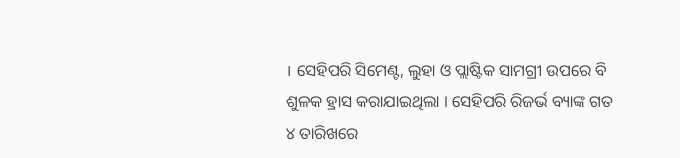। ସେହିପରି ସିମେଣ୍ଟ, ଲୁହା ଓ ପ୍ଲାଷ୍ଟିକ ସାମଗ୍ରୀ ଉପରେ ବି ଶୁଳକ ହ୍ରାସ କରାଯାଇଥିଲା । ସେହିପରି ରିଜର୍ଭ ବ୍ୟାଙ୍କ ଗତ ୪ ତାରିଖରେ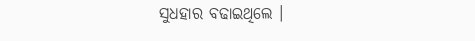ସୁଧହାର ବଢାଇଥିଲେ ।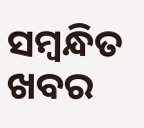ସମ୍ବନ୍ଧିତ ଖବର